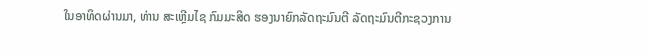ໃນອາທິດຜ່ານມາ, ທ່ານ ສະເຫຼີມໄຊ ກົມມະສິດ ຮອງນາຍົກລັດຖະມົນຕີ ລັດຖະມົນຕີກະຊວງການ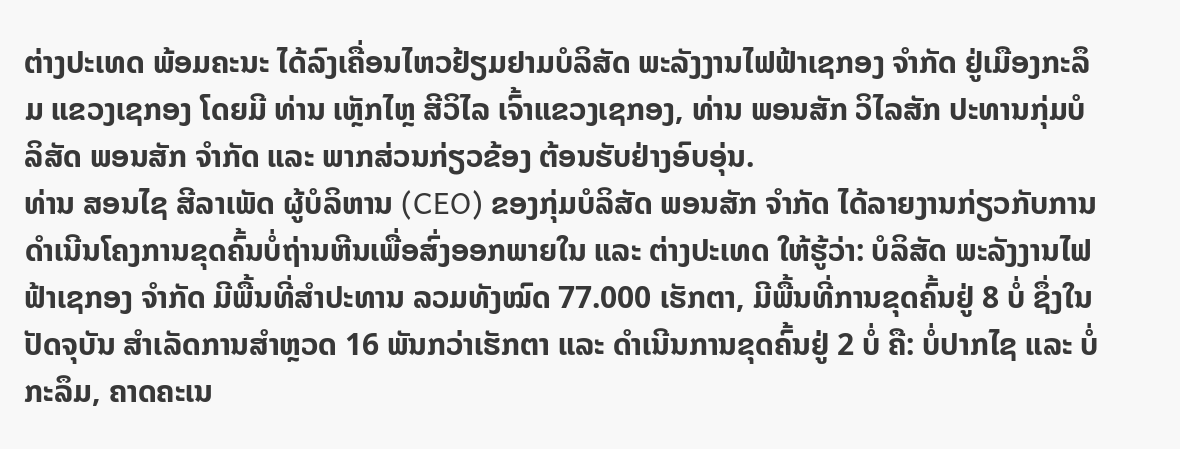ຕ່າງປະເທດ ພ້ອມຄະນະ ໄດ້ລົງເຄື່ອນໄຫວຢ້ຽມຢາມບໍລິສັດ ພະລັງງານໄຟຟ້າເຊກອງ ຈຳກັດ ຢູ່ເມືອງກະລຶມ ແຂວງເຊກອງ ໂດຍມີ ທ່ານ ເຫຼັກໄຫຼ ສີວິໄລ ເຈົ້າແຂວງເຊກອງ, ທ່ານ ພອນສັກ ວິໄລສັກ ປະທານກຸ່ມບໍລິສັດ ພອນສັກ ຈໍາກັດ ແລະ ພາກສ່ວນກ່ຽວຂ້ອງ ຕ້ອນຮັບຢ່າງອົບອຸ່ນ.
ທ່ານ ສອນໄຊ ສີລາເພັດ ຜູ້ບໍລິຫານ (CEO) ຂອງກຸ່ມບໍລິສັດ ພອນສັກ ຈໍາກັດ ໄດ້ລາຍງານກ່ຽວກັບການດໍາເນີນໂຄງການຂຸດຄົ້ນບໍ່ຖ່ານຫີນເພື່ອສົ່ງອອກພາຍໃນ ແລະ ຕ່າງປະເທດ ໃຫ້ຮູ້ວ່າ: ບໍລິສັດ ພະລັງງານໄຟຟ້າເຊກອງ ຈຳກັດ ມີພື້ນທີ່ສຳປະທານ ລວມທັງໝົດ 77.000 ເຮັກຕາ, ມີພື້ນທີ່ການຂຸດຄົ້ນຢູ່ 8 ບໍ່ ຊຶ່ງໃນປັດຈຸບັນ ສໍາເລັດການສໍາຫຼວດ 16 ພັນກວ່າເຮັກຕາ ແລະ ດໍາເນີນການຂຸດຄົ້ນຢູ່ 2 ບໍ່ ຄື: ບໍ່ປາກໄຊ ແລະ ບໍ່ກະລຶມ, ຄາດຄະເນ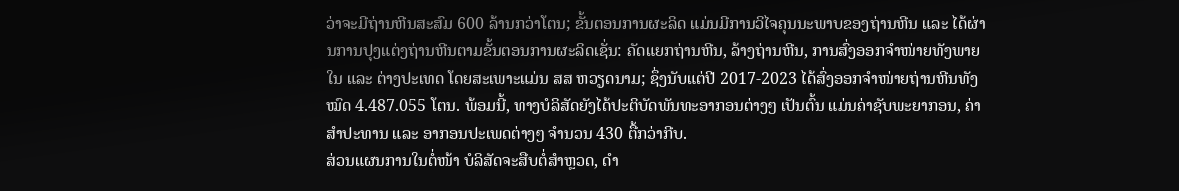ວ່າຈະມີຖ່ານຫີນສະສົມ 600 ລ້ານກວ່າໂຕນ; ຂັ້ນຕອນການຜະລິດ ແມ່ນມີການວິໄຈຄຸນນະພາບຂອງຖ່ານຫີນ ແລະ ໄດ້ຜ່ານການປຸງແຕ່ງຖ່ານຫີນຕາມຂັ້ນຕອນການຜະລິດເຊັ່ນ: ຄັດແຍກຖ່ານຫີນ, ລ້າງຖ່ານຫີນ, ການສົ່ງອອກຈໍາໜ່າຍທັງພາຍໃນ ແລະ ຕ່າງປະເທດ ໂດຍສະເພາະແມ່ນ ສສ ຫວຽດນາມ; ຊຶ່ງນັບແຕ່ປີ 2017-2023 ໄດ້ສົ່ງອອກຈໍາໜ່າຍຖ່ານຫີນທັງໝົດ 4.487.055 ໂຕນ. ພ້ອມນີ້, ທາງບໍລິສັດຍັງໄດ້ປະຕິບັດພັນທະອາກອນຕ່າງໆ ເປັນຕົ້ນ ແມ່ນຄ່າຊັບພະຍາກອນ, ຄ່າສໍາປະທານ ແລະ ອາກອນປະເພດຕ່າງໆ ຈໍານວນ 430 ຕື້ກວ່າກີບ.
ສ່ວນແຜນການໃນຕໍ່ໜ້າ ບໍລິສັດຈະສືບຕໍ່ສໍາຫຼວດ, ດໍາ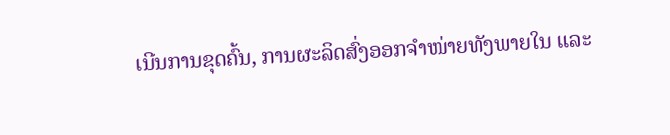ເນີນການຂຸດຄົ້ນ, ການຜະລິດສົ່ງອອກຈໍາໜ່າຍທັງພາຍໃນ ແລະ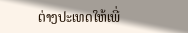ຕ່າງປະເທດໃຫ້ເພີ່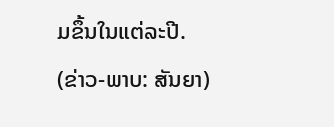ມຂຶ້ນໃນແຕ່ລະປີ.
(ຂ່າວ-ພາບ: ສັນຍາ)